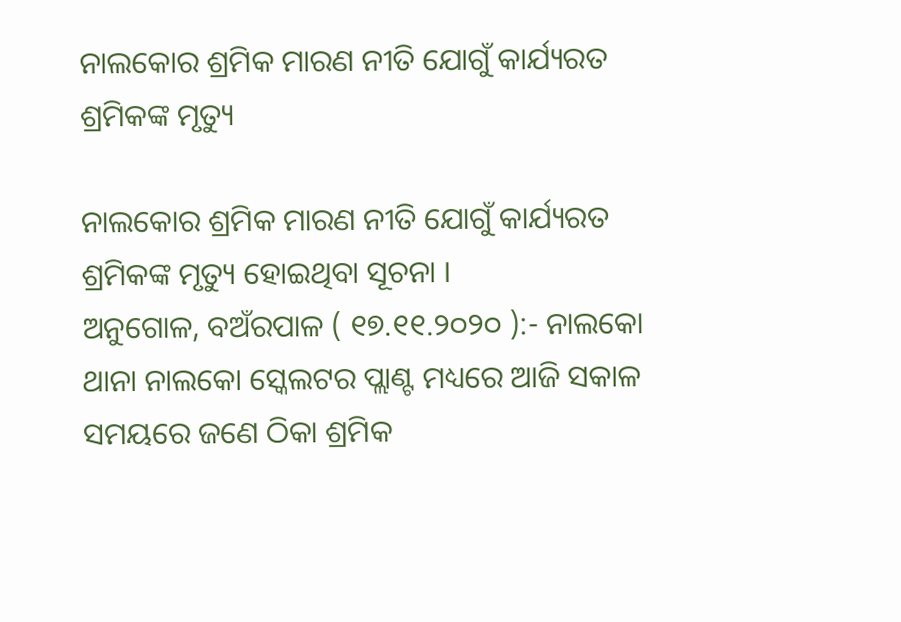ନାଲକୋର ଶ୍ରମିକ ମାରଣ ନୀତି ଯୋଗୁଁ କାର୍ଯ୍ୟରତ ଶ୍ରମିକଙ୍କ ମୃତ୍ୟୁ

ନାଲକୋର ଶ୍ରମିକ ମାରଣ ନୀତି ଯୋଗୁଁ କାର୍ଯ୍ୟରତ ଶ୍ରମିକଙ୍କ ମୃତ୍ୟୁ ହୋଇଥିବା ସୂଚନା ।
ଅନୁଗୋଳ, ବଅଁରପାଳ ( ୧୭.୧୧.୨୦୨୦ ):- ନାଲକୋ ଥାନା ନାଲକୋ ସ୍କେଲଟର ପ୍ଲାଣ୍ଟ ମଧ୍ୟରେ ଆଜି ସକାଳ ସମୟରେ ଜଣେ ଠିକା ଶ୍ରମିକ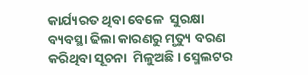କାର୍ଯ୍ୟରତ ଥିବା ବେଳେ  ସୁରକ୍ଷା ବ୍ୟବସ୍ଥା ଢିଲା କାରଣରୁ ମୃତ୍ୟୁ ବରଣ କରିଥିବା ସୂଚନା  ମିଳୁଅଛି । ସ୍ମେଲଟର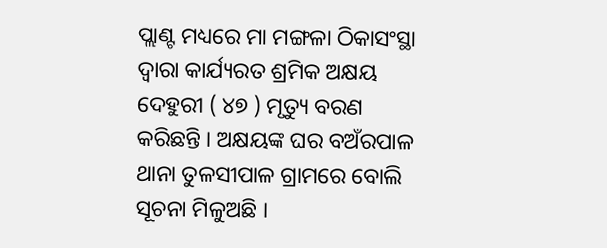ପ୍ଲାଣ୍ଟ ମଧ୍ୟରେ ମା ମଙ୍ଗଳା ଠିକାସଂସ୍ଥା ଦ୍ୱାରା କାର୍ଯ୍ୟରତ ଶ୍ରମିକ ଅକ୍ଷୟ ଦେହୁରୀ ( ୪୭ ) ମୃତ୍ୟୁ ବରଣ କରିଛନ୍ତି । ଅକ୍ଷୟଙ୍କ ଘର ବଅଁରପାଳ ଥାନା ତୁଳସୀପାଳ ଗ୍ରାମରେ ବୋଲି ସୂଚନା ମିଳୁଅଛି ।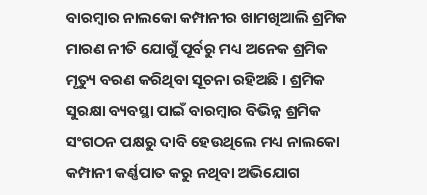ବାରମ୍ବାର ନାଲକୋ କମ୍ପାନୀର ଖାମଖିଆଲି ଶ୍ରମିକ ମାରଣ ନୀତି ଯୋଗୁଁ ପୂର୍ବରୁ ମଧ୍ୟ ଅନେକ ଶ୍ରମିକ ମୃତ୍ୟୁ ବରଣ କରିଥିବା ସୂଚନା ରହିଅଛି । ଶ୍ରମିକ ସୁରକ୍ଷା ବ୍ୟବସ୍ଥା ପାଇଁ ବାରମ୍ବାର ବିଭିନ୍ନ ଶ୍ରମିକ ସଂଗଠନ ପକ୍ଷରୁ ଦାବି ହେଉଥିଲେ ମଧ୍ୟ ନାଲକୋ  କମ୍ପାନୀ କର୍ଣ୍ଣପାତ କରୁ ନଥିବା ଅଭିଯୋଗ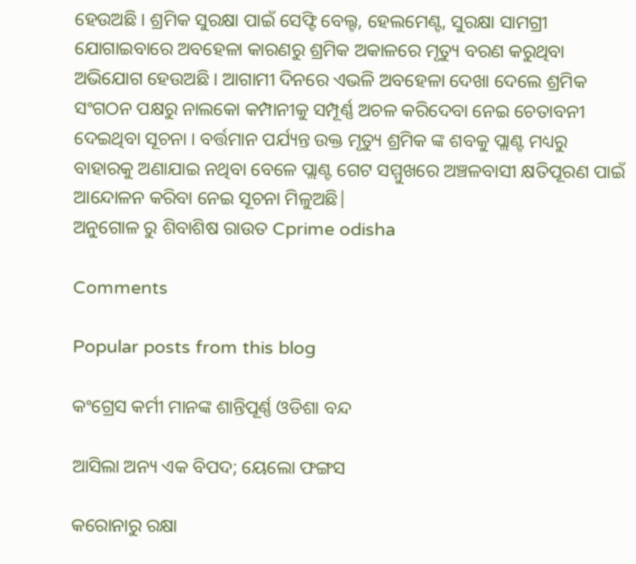ହେଉଅଛି । ଶ୍ରମିକ ସୁରକ୍ଷା ପାଇଁ ସେଫ୍ଟି ବେଲ୍ଟ, ହେଲମେଣ୍ଟ, ସୁରକ୍ଷା ସାମଗ୍ରୀ ଯୋଗାଇବାରେ ଅବହେଳା କାରଣରୁ ଶ୍ରମିକ ଅକାଳରେ ମୃତ୍ୟୁ ବରଣ କରୁଥିବା ଅଭିଯୋଗ ହେଉଅଛି । ଆଗାମୀ ଦିନରେ ଏଭଳି ଅବହେଳା ଦେଖା ଦେଲେ ଶ୍ରମିକ ସଂଗଠନ ପକ୍ଷରୁ ନାଲକୋ କମ୍ପାନୀକୁ ସମ୍ପୂର୍ଣ୍ଣ ଅଚଳ କରିଦେବା ନେଇ ଚେତାବନୀ ଦେଇଥିବା ସୂଚନା । ବର୍ତ୍ତମାନ ପର୍ଯ୍ୟନ୍ତ ଉକ୍ତ ମୃତ୍ୟୁ ଶ୍ରମିକ ଙ୍କ ଶବକୁ ପ୍ଲାଣ୍ଟ ମଧ୍ୟରୁ ବାହାରକୁ ଅଣାଯାଇ ନଥିବା ବେଳେ ପ୍ଲାଣ୍ଟ ଗେଟ ସମ୍ମୁଖରେ ଅଞ୍ଚଳବାସୀ କ୍ଷତିପୂରଣ ପାଇଁ ଆନ୍ଦୋଳନ କରିବା ନେଇ ସୂଚନା ମିଳୁଅଛି|
ଅନୁଗୋଳ ରୁ ଶିବାଶିଷ ରାଉତ Cprime odisha

Comments

Popular posts from this blog

କଂଗ୍ରେସ କର୍ମୀ ମାନଙ୍କ ଶାନ୍ତିପୂର୍ଣ୍ଣ ଓଡିଶା ବନ୍ଦ

ଆସିଲା ଅନ୍ୟ ଏକ ବିପଦ; ୟେଲୋ ଫଙ୍ଗସ

କରୋନାରୁ ରକ୍ଷା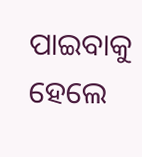ପାଇବାକୁ ହେଲେ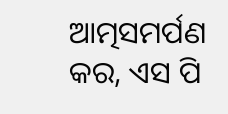ଆତ୍ମସମର୍ପଣ କର, ଏସ ପି